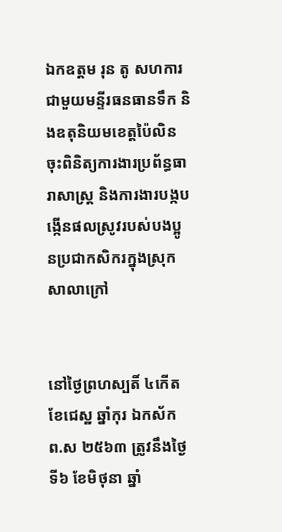ឯកឧត្តម រុន តូ សហការជាមួយមន្ទីរធនធានទឹក និងឧតុនិយមខេត្តប៉ៃលិន ចុះពិនិត្យការងារប្រព័ន្ធធារាសាស្ត្រ និងការងារបង្កបង្កើនផលស្រូវរបស់បងប្អូនប្រជាកសិករក្នុងស្រុកសាលាក្រៅ


នៅថៃ្ងព្រហស្បតិ៍ ៤កើត ខែជេស្ឋ ឆ្នាំកុរ ឯកស័ក ព.ស ២៥៦៣ ត្រូវនឹងថ្ងៃទី៦ ខែមិថុនា ឆ្នាំ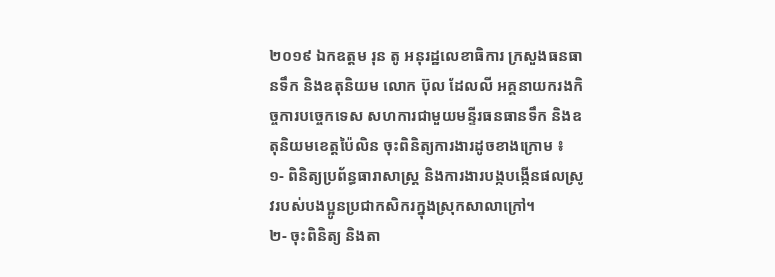២០១៩ ឯកឧត្តម រុន តូ អនុរដ្ឋលេខាធិការ ក្រសួងធនធានទឹក និងឧតុនិយម លោក ប៊ុល ដែលលី អគ្គនាយករងកិច្ចការបច្ចេកទេស សហការជាមួយមន្ទីរធនធានទឹក និងឧតុនិយមខេត្តប៉ៃលិន ចុះពិនិត្យការងារដូចខាងក្រោម ៖
១- ពិនិត្យប្រព័ន្ធធារាសាស្ត្រ និងការងារបង្កបង្កើនផលស្រូវរបស់បងប្អូនប្រជាកសិករក្នុងស្រុកសាលាក្រៅ។
២- ចុះពិនិត្យ និងតា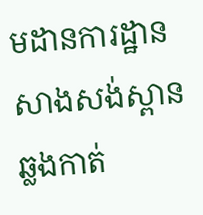មដានការដ្ឋានសាងសង់ស្ពានឆ្លងកាត់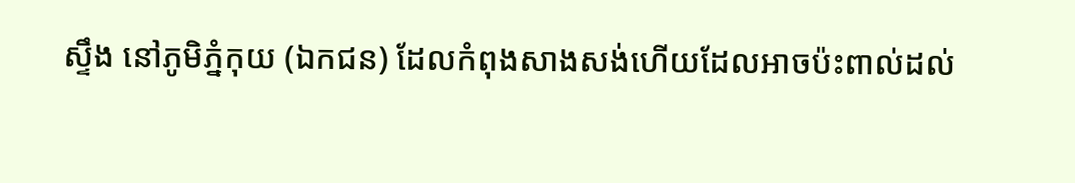ស្ទឹង នៅភូមិភ្នំកុយ (ឯកជន) ដែលកំពុងសាងសង់ហើយដែលអាចប៉ះពាល់ដល់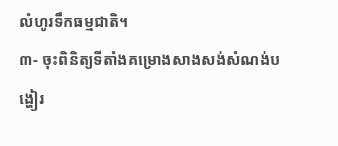លំហូរទឹកធម្មជាតិ។
៣- ចុះពិនិត្យទីតាំងគម្រោងសាងសង់សំណង់បង្ហៀរ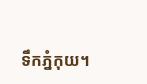ទឹកភ្នំកុយ។